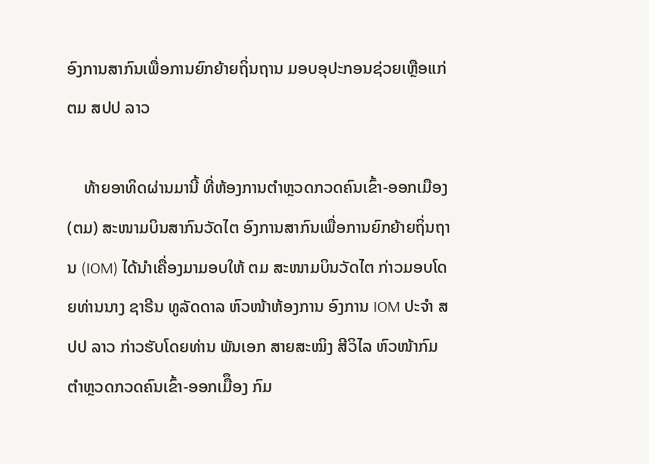ອົງການສາກົນເພື່ອການຍົກຍ້າຍຖິ່ນຖານ ມອບອຸປະກອນຊ່ວຍເຫຼືອແກ່ ຕມ ສປປ ລາວ

    ທ້າຍອາທິດຜ່ານມານີ້ ທີ່ຫ້ອງການຕຳຫຼວດກວດຄົນເຂົ້າ-ອອກເມືອງ (ຕມ) ສະໜາມບິນສາກົນວັດໄຕ ອົງການສາກົນເພື່ອການຍົກຍ້າຍຖິ່ນຖານ (IOM) ໄດ້ນຳເຄື່ອງມາມອບໃຫ້ ຕມ ສະໜາມບິນວັດໄຕ ກ່າວມອບໂດຍທ່ານນາງ ຊາຣີນ ທູລັດດາລ ຫົວໜ້າຫ້ອງການ ອົງການ IOM ປະຈຳ ສປປ ລາວ ກ່າວຮັບໂດຍທ່ານ ພັນເອກ ສາຍສະໝິງ ສີວິໄລ ຫົວໜ້າກົມຕຳຫຼວດກວດຄົນເຂົ້າ-ອອກເມືຶອງ ກົມ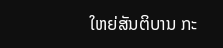ໃຫຍ່ສັນຕິບານ ກະ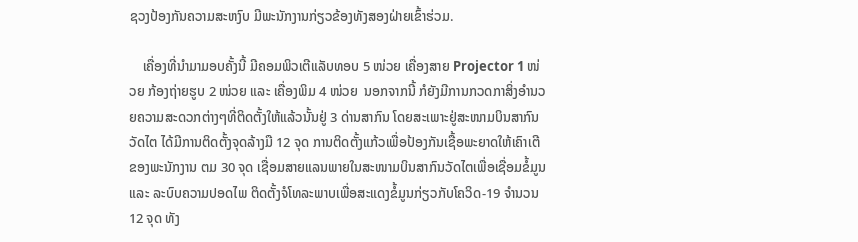ຊວງປ້ອງກັນຄວາມສະຫງົບ ມີພະນັກງານກ່ຽວຂ້ອງທັງສອງຝ່າຍເຂົ້າຮ່ວມ.

    ເຄື່ອງທີ່ນຳມາມອບຄັ້ງນີ້ ມີຄອມພິວເຕີແລັບທອບ 5 ໜ່ວຍ ເຄື່ອງສາຍ Projector 1 ໜ່ວຍ ກ້ອງຖ່າຍຮູບ 2 ໜ່ວຍ ແລະ ເຄື່ອງພິມ 4 ໜ່ວຍ  ນອກຈາກນີ້ ກໍຍັງມີການກວດກາສິ່ງອຳນວຍຄວາມສະດວກຕ່າງໆທີ່ຕິດຕັ້ງໃຫ້ແລ້ວນັ້ນຢູ່ 3 ດ່ານສາກົນ ໂດຍສະເພາະຢູ່ສະໜາມບິນສາກົນວັດໄຕ ໄດ້ມີການຕິດຕັ້ງຈຸດລ້າງມື 12 ຈຸດ ການຕິດຕັ້ງແກ້ວເພື່ອປ້ອງກັນເຊື້ອພະຍາດໃຫ້ເຄົາເຕີຂອງພະນັກງານ ຕມ 30 ຈຸດ ເຊື່ອມສາຍແລນພາຍໃນສະໜາມບິນສາກົນວັດໄຕເພື່ອເຊື່ອມຂໍ້ມູນ ແລະ ລະບົບຄວາມປອດໄພ ຕິດຕັ້ງຈໍໂທລະພາບເພື່ອສະແດງຂໍ້ມູນກ່ຽວກັບໂຄວິດ-19 ຈຳນວນ 12 ຈຸດ ທັງ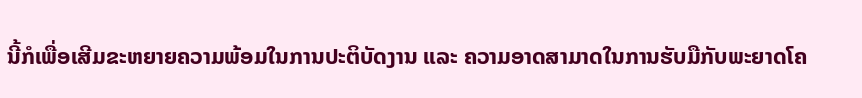ນີ້ກໍເພື່ອເສີມຂະຫຍາຍຄວາມພ້ອມໃນການປະຕິບັດງານ ແລະ ຄວາມອາດສາມາດໃນການຮັບມືກັບພະຍາດໂຄ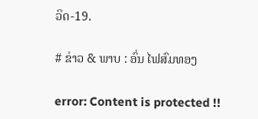ວິດ-19.

# ຂ່າວ & ພາບ : ອົ່ນ ໄຟສົມທອງ

error: Content is protected !!